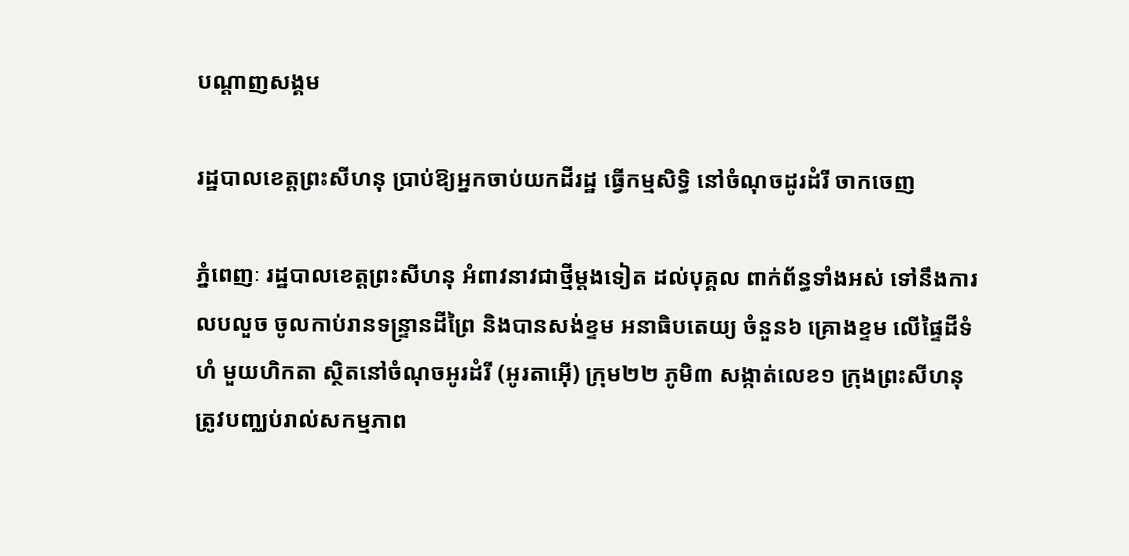បណ្តាញសង្គម

រដ្ឋបាលខេត្តព្រះសីហនុ ប្រាប់ឱ្យអ្នកចាប់យកដីរដ្ឋ ធ្វើកម្មសិទ្ធិ នៅចំណុចដូរដំរី ចាកចេញ

ភ្នំពេញៈ រដ្ឋបាលខេត្តព្រះសីហនុ អំពាវនាវជាថ្មីម្តងទៀត ដល់បុគ្គល ពាក់ព័ន្ធទាំងអស់ ទៅនឹងការលបលួច ចូលកាប់រានទន្ទ្រានដីព្រៃ និងបានសង់ខ្ទម អនាធិបតេយ្យ ចំនួន៦ គ្រោងខ្ទម លើផ្ទៃដីទំហំ មួយហិកតា ស្ថិតនៅចំណុចអូរដំរី (អូរតាអ៊ើ) ក្រុម២២ ភូមិ៣ សង្កាត់លេខ១ ក្រុងព្រះសីហនុ ត្រូវបញ្ឈប់រាល់សកម្មភាព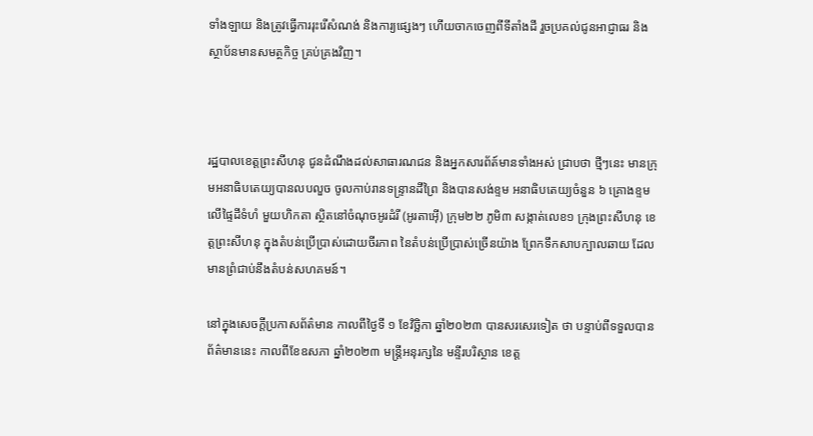ទាំងឡាយ និងត្រូវធ្វើការរុះរើសំណង់ និងការ្យផ្សេងៗ ហើយចាកចេញពីទីតាំងដី រួចប្រគល់ជូនអាជ្ញាធរ និងស្ថាប័នមានសមត្ថកិច្ច គ្រប់គ្រងវិញ។



រដ្ឋបាលខេត្តព្រះសីហនុ ជូនដំណឹងដល់សាធារណជន និងអ្នកសារព័ត៍មានទាំងអស់ ជ្រាបថា ថ្មីៗនេះ មានក្រុមអនាធិបតេយ្យបានលបលួច ចូលកាប់រានទន្ទ្រានដីព្រៃ និងបានសង់ខ្ទម អនាធិបតេយ្យចំនួន ៦ គ្រោងខ្ទម លើផ្ទៃដីទំហំ មួយហិកតា ស្ថិតនៅចំណុចអូរដំរី (អូរតាអ៊ើ) ក្រុម២២ ភូមិ៣ សង្កាត់លេខ១ ក្រុងព្រះសីហនុ ខេត្តព្រះសីហនុ ក្នុងតំបន់ប្រើប្រាស់ដោយចីរភាព នៃតំបន់ប្រើប្រាស់ច្រើនយ៉ាង ព្រែកទឹកសាបក្បាលឆាយ ដែលមានព្រំជាប់នឹងតំបន់សហគមន៍។

នៅក្នុងសេចក្តីប្រកាសព័ត៌មាន កាលពីថ្ងៃទី ១ ខែវិច្ឆិកា ឆ្នាំ២០២៣ បានសរសេរទៀត ថា បន្ទាប់ពីទទួលបានព័ត៌មាននេះ កាលពីខែឧសភា ឆ្នាំ២០២៣ មន្ត្រីអនុរក្សនៃ មន្ទីរបរិស្ថាន ខេត្ត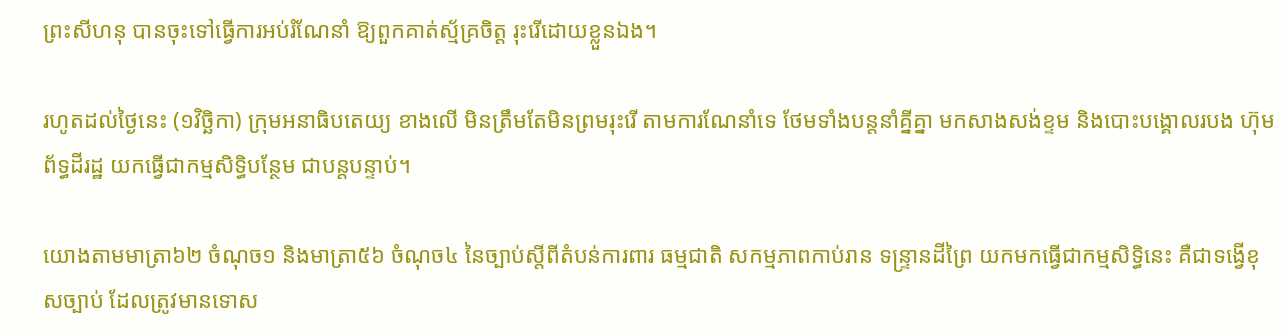ព្រះសីហនុ បានចុះទៅធ្វើការអប់រំណែនាំ ឱ្យពួកគាត់ស្ម័គ្រចិត្ត រុះរើដោយខ្លួនឯង។

រហូតដល់ថ្ងៃនេះ (១វិច្ឆិកា) ក្រុមអនាធិបតេយ្យ ខាងលើ មិនត្រឹមតែមិនព្រមរុះរើ តាមការណែនាំទេ ថែមទាំងបន្តនាំគ្នីគ្នា មកសាងសង់ខ្ទម និងបោះបង្គោលរបង ហ៊ុមព័ទ្ធដីរដ្ឋ យកធ្វើជាកម្មសិទ្ធិបន្ថែម ជាបន្តបន្ទាប់។

យោងតាមមាត្រា៦២ ចំណុច១ និងមាត្រា៥៦ ចំណុច៤ នៃច្បាប់ស្តីពីតំបន់ការពារ ធម្មជាតិ សកម្មភាពកាប់រាន ទន្ទ្រានដីព្រៃ យកមកធ្វើជាកម្មសិទ្ធិនេះ គឺជាទង្វើខុសច្បាប់ ដែលត្រូវមានទោស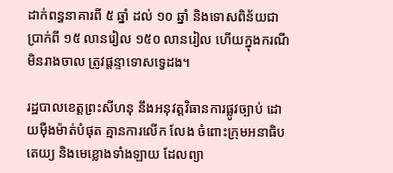ដាក់ពន្ធនាគារពី ៥ ឆ្នាំ ដល់ ១០ ឆ្នាំ និងទោសពិន័យជាប្រាក់ពី ១៥ លានរៀល ១៥០ លានរៀល ហើយក្នុងករណីមិនរាងចាល ត្រូវផ្តន្ទាទោសទ្វេដង។

រដ្ឋបាលខេត្តព្រះសីហនុ នឹងអនុវត្តវិធានការផ្លូវច្បាប់ ដោយមុឺងម៉ាត់បំផុត គ្មានការលើក លែង ចំពោះក្រុមអនាធិបតេយ្យ និងមេខ្លោងទាំងឡាយ ដែលព្យា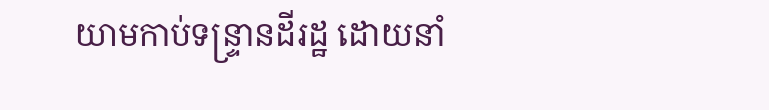យាមកាប់ទន្ទ្រានដីរដ្ឋ ដោយនាំ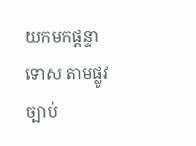យកមកផ្តន្ទាទោស តាមផ្លូវច្បាប់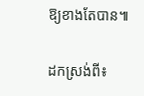ឱ្យខាងតែបាន៕

ដកស្រង់ពី៖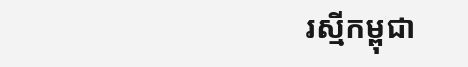រស្មីកម្ពុជា